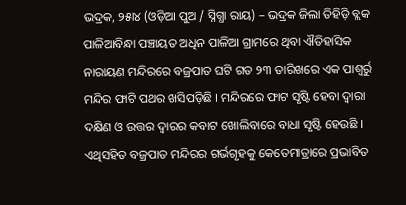ଭଦ୍ରକ, ୨୫ା୪ (ଓଡ଼ିଆ ପୁଅ / ସ୍ନିଗ୍ଧା ରାୟ) – ଭଦ୍ରକ ଜିଲା ତିହିଡ଼ି ବ୍ଲକ ପାଳିଆବିନ୍ଧା ପଞ୍ଚାୟତ ଅଧିନ ପାଳିଆ ଗ୍ରାମରେ ଥିବା ଐତିହାସିକ ନାରାୟଣ ମନ୍ଦିରରେ ବଜ୍ରପାତ ଘଟି ଗତ ୨୩ ତାରିଖରେ ଏକ ପାଶ୍ୱର୍ରୁ ମନ୍ଦିର ଫାଟି ପଥର ଖସିପଡ଼ିଛି । ମନ୍ଦିରରେ ଫାଟ ସୃଷ୍ଟି ହେବା ଦ୍ୱାରା ଦକ୍ଷିଣ ଓ ଉତ୍ତର ଦ୍ୱାରର କବାଟ ଖୋଲିବାରେ ବାଧା ସୃଷ୍ଟି ହେଉଛି । ଏଥିସହିତ ବଜ୍ରପାତ ମନ୍ଦିରର ଗର୍ଭଗୃହକୁ କେତେମାତ୍ରାରେ ପ୍ରଭାବିତ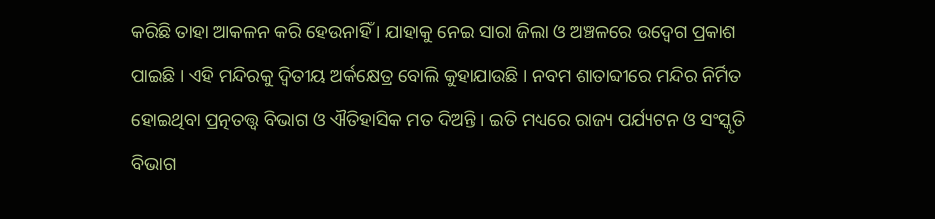କରିଛି ତାହା ଆକଳନ କରି ହେଉନାହିଁ । ଯାହାକୁ ନେଇ ସାରା ଜିଲା ଓ ଅଞ୍ଚଳରେ ଉଦ୍ବେଗ ପ୍ରକାଶ ପାଇଛି । ଏହି ମନ୍ଦିରକୁ ଦ୍ୱିତୀୟ ଅର୍କକ୍ଷେତ୍ର ବୋଲି କୁହାଯାଉଛି । ନବମ ଶାତାବ୍ଦୀରେ ମନ୍ଦିର ନିର୍ମିତ ହୋଇଥିବା ପ୍ରତ୍ନତତ୍ତ୍ୱ ବିଭାଗ ଓ ଐତିହାସିକ ମତ ଦିଅନ୍ତି । ଇତି ମଧ୍ୟରେ ରାଜ୍ୟ ପର୍ଯ୍ୟଟନ ଓ ସଂସ୍କୃତି ବିଭାଗ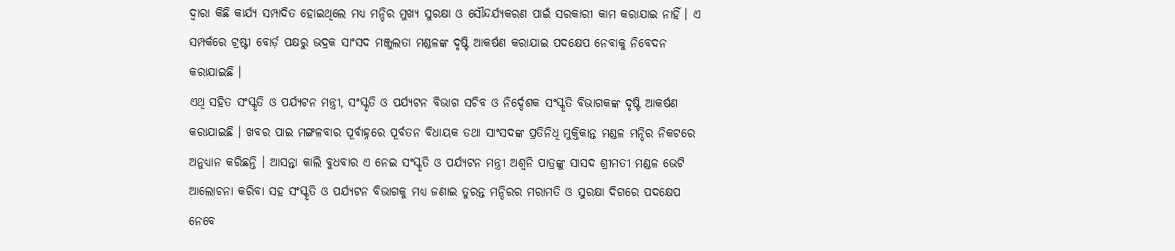ଦ୍ୱାରା କିଛି କାର୍ଯ୍ୟ ସମ୍ପାଦିତ ହୋଇଥିଲେ ମଧ୍ୟ ମନ୍ଦିର ମୁଖ୍ୟ ସୁରକ୍ଷା ଓ ସୌନ୍ଦର୍ଯ୍ୟକରଣ ପାଇଁ ସରକାରୀ କାମ କରାଯାଇ ନାହିଁ । ଏ ସମ୍ପର୍କରେ ଟ୍ରଷ୍ଟୀ ବୋର୍ଡ଼ ପକ୍ଷରୁ ଭଦ୍ରକ ସାଂସଦ ମଞ୍ଜୁଲତା ମଣ୍ଡଳଙ୍କ ଦୃଷ୍ଟି ଆକର୍ଷଣ କରାଯାଇ ପଦକ୍ଷେପ ନେବାକୁ ନିବେଦନ କରାଯାଇଛି ।
ଏଥି ସହିତ ସଂସ୍କୃତି ଓ ପର୍ଯ୍ୟଟନ ମନ୍ତ୍ରୀ, ସଂସ୍କୃତି ଓ ପର୍ଯ୍ୟଟନ ବିଭାଗ ସଚିବ ଓ ନିର୍ଦ୍ଦେଶକ ସଂସ୍କୃତି ବିଭାଗକଙ୍କ ଦୃଷ୍ଟି ଆକର୍ଷଣ କରାଯାଇଛି । ଖବର ପାଇ ମଙ୍ଗଳବାର ପୂର୍ବାହ୍ନରେ ପୂର୍ବତନ ବିଧାୟକ ତଥା ସାଂସଦଙ୍କ ପ୍ରତିନିଧି ମୁକ୍ତିକାନ୍ତ ମଣ୍ଡଳ ମନ୍ଦିର ନିକଟରେ ଅନୁଧ୍ୟାନ କରିଛନ୍ତି । ଆସନ୍ତା କାଲି ବୁଧବାର ଏ ନେଇ ସଂସ୍କୃତି ଓ ପର୍ଯ୍ୟଟନ ମନ୍ତ୍ରୀ ଅଶ୍ୱନି ପାତ୍ରଙ୍କୁ ସାସଦ ଶ୍ରୀମତୀ ମଣ୍ଡଳ ଭେଟି ଆଲୋଚନା କରିବା ସହ ସଂସ୍କୃତି ଓ ପର୍ଯ୍ୟଟନ ବିଭାଗକୁ ମଧ୍ୟ ଜଣାଇ ତୁରନ୍ତ ମନ୍ଦିରର ମରାମତି ଓ ସୁରକ୍ଷା ଦିଗରେ ପଦକ୍ଷେପ ନେବେ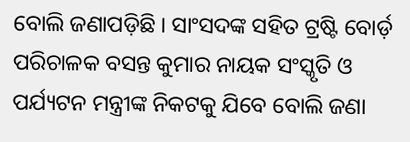ବୋଲି ଜଣାପଡ଼ିଛି । ସାଂସଦଙ୍କ ସହିତ ଟ୍ରଷ୍ଟି ବୋର୍ଡ଼ ପରିଚାଳକ ବସନ୍ତ କୁମାର ନାୟକ ସଂସ୍କୃତି ଓ ପର୍ଯ୍ୟଟନ ମନ୍ତ୍ରୀଙ୍କ ନିକଟକୁ ଯିବେ ବୋଲି ଜଣା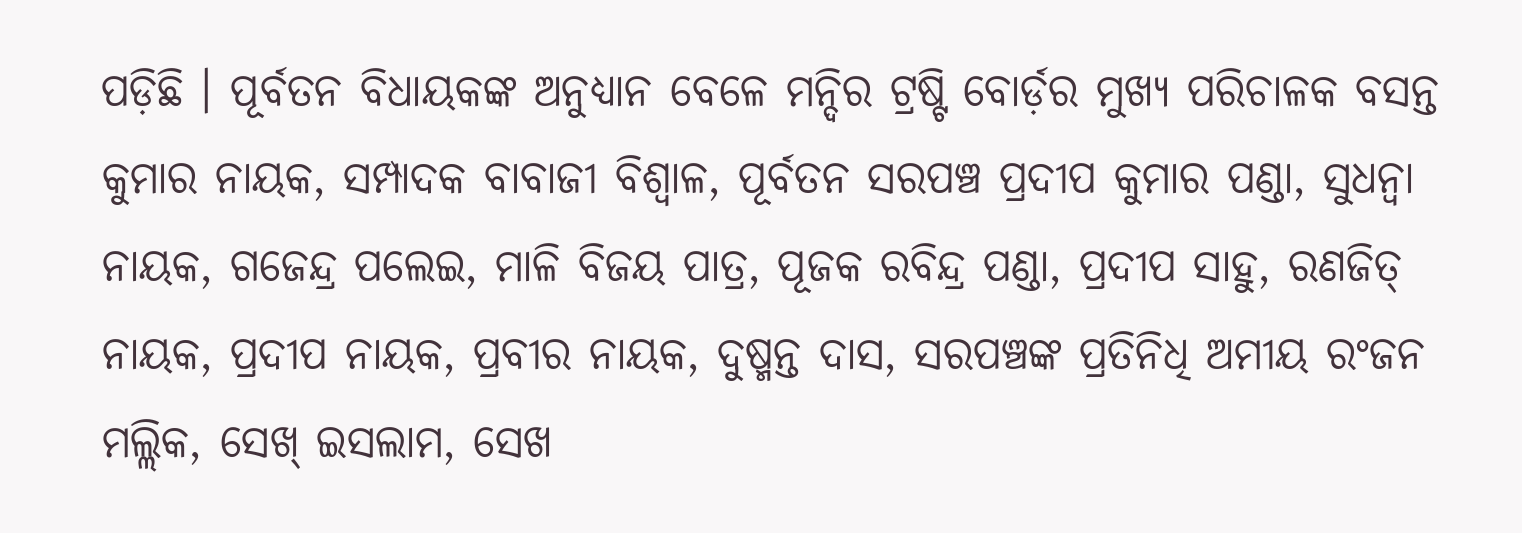ପଡ଼ିଛି । ପୂର୍ବତନ ବିଧାୟକଙ୍କ ଅନୁଧ୍ୟାନ ବେଳେ ମନ୍ଦିର ଟ୍ରଷ୍ଟି ବୋର୍ଡ଼ର ମୁଖ୍ୟ ପରିଚାଳକ ବସନ୍ତ କୁମାର ନାୟକ, ସମ୍ପାଦକ ବାବାଜୀ ବିଶ୍ୱାଳ, ପୂର୍ବତନ ସରପଞ୍ଚ ପ୍ରଦୀପ କୁମାର ପଣ୍ଡା, ସୁଧନ୍ୱା ନାୟକ, ଗଜେନ୍ଦ୍ର ପଲେଇ, ମାଳି ବିଜୟ ପାତ୍ର, ପୂଜକ ରବିନ୍ଦ୍ର ପଣ୍ଡା, ପ୍ରଦୀପ ସାହୁ, ରଣଜିତ୍ ନାୟକ, ପ୍ରଦୀପ ନାୟକ, ପ୍ରବୀର ନାୟକ, ଦୁଷ୍ମନ୍ତ ଦାସ, ସରପଞ୍ଚଙ୍କ ପ୍ରତିନିଧି ଅମୀୟ ରଂଜନ ମଲ୍ଲିକ, ସେଖ୍ ଇସଲାମ, ସେଖ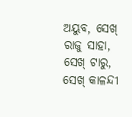ଅୟୁବ, ସେଖ୍ ରାଜୁ ସାହା, ସେଖ୍ ଟାରୁ, ସେଖ୍ କାଳନ୍ଦୀ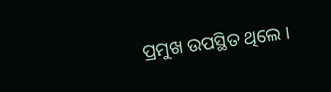ପ୍ରମୁଖ ଉପସ୍ଥିତ ଥିଲେ ।